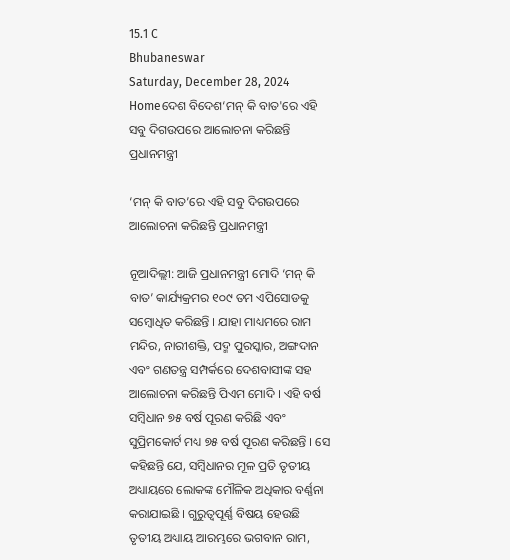15.1 C
Bhubaneswar
Saturday, December 28, 2024
Homeଦେଶ ବିଦେଶ‘ମନ୍ କି ବାତ'ରେ ଏହି ସବୁ ଦିଗଉପରେ ଆଲୋଚନା କରିଛନ୍ତି ପ୍ରଧାନମନ୍ତ୍ରୀ

‘ମନ୍ କି ବାତ’ରେ ଏହି ସବୁ ଦିଗଉପରେ ଆଲୋଚନା କରିଛନ୍ତି ପ୍ରଧାନମନ୍ତ୍ରୀ

ନୂଆଦିଲ୍ଲୀ: ଆଜି ପ୍ରଧାନମନ୍ତ୍ରୀ ମୋଦି ‘ମନ୍ କି ବାତ’ କାର୍ଯ୍ୟକ୍ରମର ୧୦୯ ତମ ଏପିସୋଡକୁ ସମ୍ବୋଧିତ କରିଛନ୍ତି । ଯାହା ମାଧ୍ୟମରେ ରାମ ମନ୍ଦିର, ନାରୀଶକ୍ତି, ପଦ୍ମ ପୁରସ୍କାର, ଅଙ୍ଗଦାନ ଏବଂ ଗଣତନ୍ତ୍ର ସମ୍ପର୍କରେ ଦେଶବାସୀଙ୍କ ସହ ଆଲୋଚନା କରିଛନ୍ତି ପିଏମ ମୋଦି । ଏହି ବର୍ଷ ସମ୍ବିଧାନ ୭୫ ବର୍ଷ ପୂରଣ କରିଛି ଏବଂ ସୁପ୍ରିମକୋର୍ଟ ମଧ୍ୟ ୭୫ ବର୍ଷ ପୂରଣ କରିଛନ୍ତି । ସେ କହିଛନ୍ତି ଯେ, ସମ୍ବିଧାନର ମୂଳ ପ୍ରତି ତୃତୀୟ ଅଧ୍ୟାୟରେ ଲୋକଙ୍କ ମୌଳିକ ଅଧିକାର ବର୍ଣ୍ଣନା କରାଯାଇଛି । ଗୁରୁତ୍ବପୂର୍ଣ୍ଣ ବିଷୟ ହେଉଛି ତୃତୀୟ ଅଧ୍ୟାୟ ଆରମ୍ଭରେ ଭଗବାନ ରାମ,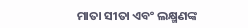ମାତା ସୀତା ଏବଂ ଲକ୍ଷ୍ମଣଙ୍କ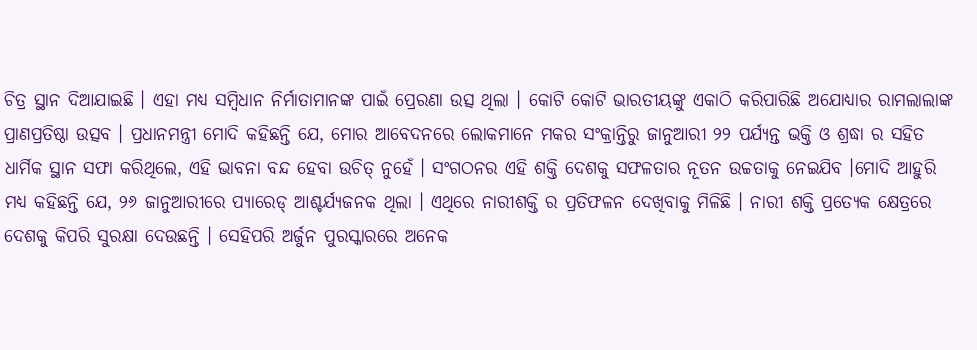ଚିତ୍ର ସ୍ଥାନ ଦିଆଯାଇଛି । ଏହା ମଧ୍ୟ ସମ୍ବିଧାନ ନିର୍ମାତାମାନଙ୍କ ପାଇଁ ପ୍ରେରଣା ଉତ୍ସ ଥିଲା । କୋଟି କୋଟି ଭାରତୀୟଙ୍କୁ ଏକାଠି କରିପାରିଛି ଅଯୋଧ୍ୟାର ରାମଲାଲାଙ୍କ ପ୍ରାଣପ୍ରତିଷ୍ଠା ଉତ୍ସବ । ପ୍ରଧାନମନ୍ତ୍ରୀ ମୋଦି କହିଛନ୍ତି ଯେ, ମୋର ଆବେଦନରେ ଲୋକମାନେ ମକର ସଂକ୍ରାନ୍ତିରୁ ଜାନୁଆରୀ ୨୨ ପର୍ଯ୍ୟନ୍ତ ଭକ୍ତି ଓ ଶ୍ରଦ୍ଧା ର ସହିତ ଧାର୍ମିକ ସ୍ଥାନ ସଫା କରିଥିଲେ, ଏହି ଭାବନା ବନ୍ଦ ହେବା ଉଚିତ୍ ନୁହେଁ । ସଂଗଠନର ଏହି ଶକ୍ତି ଦେଶକୁ ସଫଳତାର ନୂତନ ଉଚ୍ଚତାକୁ ନେଇଯିବ ।ମୋଦି ଆହୁରି ମଧ୍ୟ କହିଛନ୍ତି ଯେ, ୨୬ ଜାନୁଆରୀରେ ପ୍ୟାରେଡ୍ ଆଶ୍ଚର୍ଯ୍ୟଜନକ ଥିଲା । ଏଥିରେ ନାରୀଶକ୍ତି ର ପ୍ରତିଫଳନ ଦେଖିବାକୁ ମିଳିଛି । ନାରୀ ଶକ୍ତି ପ୍ରତ୍ୟେକ କ୍ଷେତ୍ରରେ ଦେଶକୁ କିପରି ସୁରକ୍ଷା ଦେଉଛନ୍ତି । ସେହିପରି ଅର୍ଜୁନ ପୁରସ୍କାରରେ ଅନେକ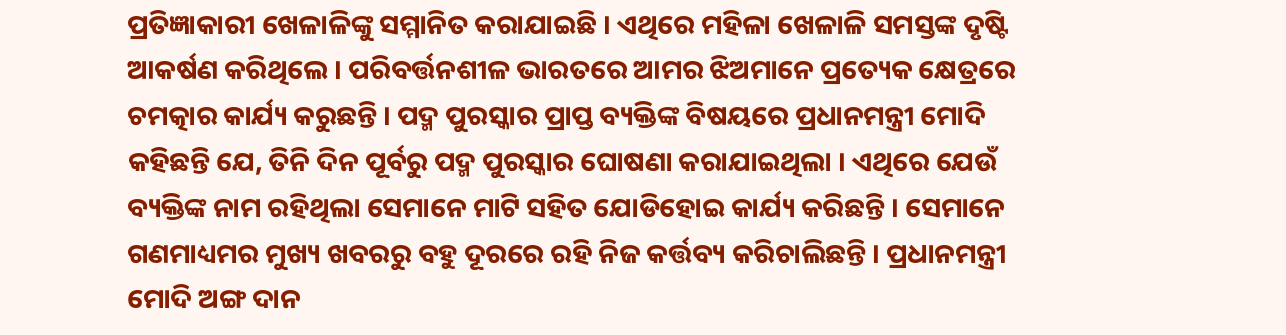ପ୍ରତିଜ୍ଞାକାରୀ ଖେଳାଳିଙ୍କୁ ସମ୍ମାନିତ କରାଯାଇଛି । ଏଥିରେ ମହିଳା ଖେଳାଳି ସମସ୍ତଙ୍କ ଦୃଷ୍ଟି ଆକର୍ଷଣ କରିଥିଲେ । ପରିବର୍ତ୍ତନଶୀଳ ଭାରତରେ ଆମର ଝିଅମାନେ ପ୍ରତ୍ୟେକ କ୍ଷେତ୍ରରେ ଚମତ୍କାର କାର୍ଯ୍ୟ କରୁଛନ୍ତି । ପଦ୍ମ ପୁରସ୍କାର ପ୍ରାପ୍ତ ବ୍ୟକ୍ତିଙ୍କ ବିଷୟରେ ପ୍ରଧାନମନ୍ତ୍ରୀ ମୋଦି କହିଛନ୍ତି ଯେ, ତିନି ଦିନ ପୂର୍ବରୁ ପଦ୍ମ ପୁରସ୍କାର ଘୋଷଣା କରାଯାଇଥିଲା । ଏଥିରେ ଯେଉଁ ବ୍ୟକ୍ତିଙ୍କ ନାମ ରହିଥିଲା ସେମାନେ ମାଟି ସହିତ ଯୋଡିହୋଇ କାର୍ଯ୍ୟ କରିଛନ୍ତି । ସେମାନେ ଗଣମାଧ୍ୟମର ମୁଖ୍ୟ ଖବରରୁ ବହୁ ଦୂରରେ ରହି ନିଜ କର୍ତ୍ତବ୍ୟ କରିଚାଲିଛନ୍ତି । ପ୍ରଧାନମନ୍ତ୍ରୀ ମୋଦି ଅଙ୍ଗ ଦାନ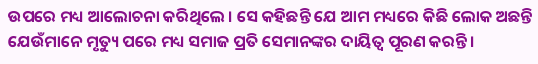ଉପରେ ମଧ୍ୟ ଆଲୋଚନା କରିଥିଲେ । ସେ କହିଛନ୍ତି ଯେ ଆମ ମଧ୍ୟରେ କିଛି ଲୋକ ଅଛନ୍ତି ଯେଉଁମାନେ ମୃତ୍ୟୁ ପରେ ମଧ୍ୟ ସମାଜ ପ୍ରତି ସେମାନଙ୍କର ଦାୟିତ୍ବ ପୂରଣ କରନ୍ତି ।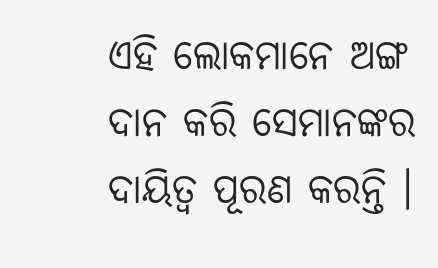ଏହି ଲୋକମାନେ ଅଙ୍ଗ ଦାନ କରି ସେମାନଙ୍କର ଦାୟିତ୍ବ ପୂରଣ କରନ୍ତି ।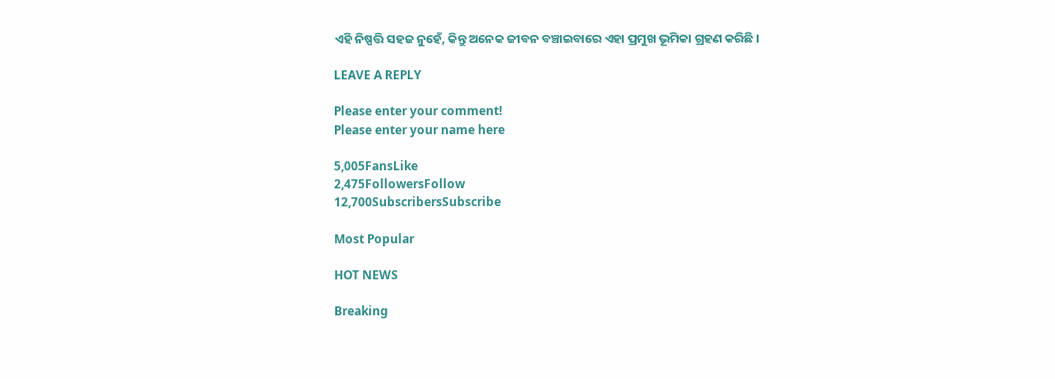ଏହି ନିଷ୍ପତ୍ତି ସହଜ ନୁହେଁ, କିନ୍ତୁ ଅନେକ ଜୀବନ ବଞ୍ଚାଇବାରେ ଏହା ପ୍ରମୁଖ ଭୂମିକା ଗ୍ରହଣ କରିଛି ।

LEAVE A REPLY

Please enter your comment!
Please enter your name here

5,005FansLike
2,475FollowersFollow
12,700SubscribersSubscribe

Most Popular

HOT NEWS

Breaking